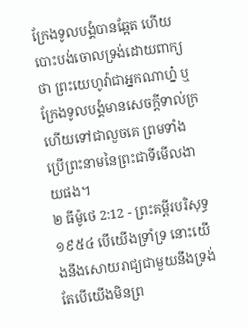ក្រែងទូលបង្គំបានឆ្អែត ហើយបោះបង់ចោលទ្រង់ដោយពាក្យថា ព្រះយេហូវ៉ាជាអ្នកណាហ្ន៎ ឬក្រែងទូលបង្គំមានសេចក្ដីទាល់ក្រ ហើយទៅជាលួចគេ ព្រមទាំងប្រើព្រះនាមនៃព្រះជាទីមើលងាយផង។
២ ធីម៉ូថេ 2:12 - ព្រះគម្ពីរបរិសុទ្ធ ១៩៥៤ បើយើងទ្រាំទ្រ នោះយើងនឹងសោយរាជ្យជាមួយនឹងទ្រង់ តែបើយើងមិនព្រ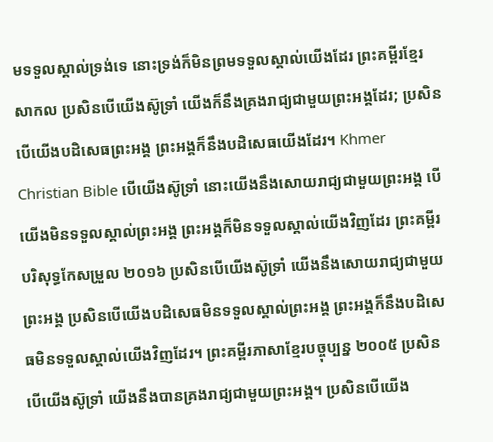មទទួលស្គាល់ទ្រង់ទេ នោះទ្រង់ក៏មិនព្រមទទួលស្គាល់យើងដែរ ព្រះគម្ពីរខ្មែរសាកល ប្រសិនបើយើងស៊ូទ្រាំ យើងក៏នឹងគ្រងរាជ្យជាមួយព្រះអង្គដែរ; ប្រសិនបើយើងបដិសេធព្រះអង្គ ព្រះអង្គក៏នឹងបដិសេធយើងដែរ។ Khmer Christian Bible បើយើងស៊ូទ្រាំ នោះយើងនឹងសោយរាជ្យជាមួយព្រះអង្គ បើយើងមិនទទួលស្គាល់ព្រះអង្គ ព្រះអង្គក៏មិនទទួលស្គាល់យើងវិញដែរ ព្រះគម្ពីរបរិសុទ្ធកែសម្រួល ២០១៦ ប្រសិនបើយើងស៊ូទ្រាំ យើងនឹងសោយរាជ្យជាមួយព្រះអង្គ ប្រសិនបើយើងបដិសេធមិនទទួលស្គាល់ព្រះអង្គ ព្រះអង្គក៏នឹងបដិសេធមិនទទួលស្គាល់យើងវិញដែរ។ ព្រះគម្ពីរភាសាខ្មែរបច្ចុប្បន្ន ២០០៥ ប្រសិនបើយើងស៊ូទ្រាំ យើងនឹងបានគ្រងរាជ្យជាមួយព្រះអង្គ។ ប្រសិនបើយើង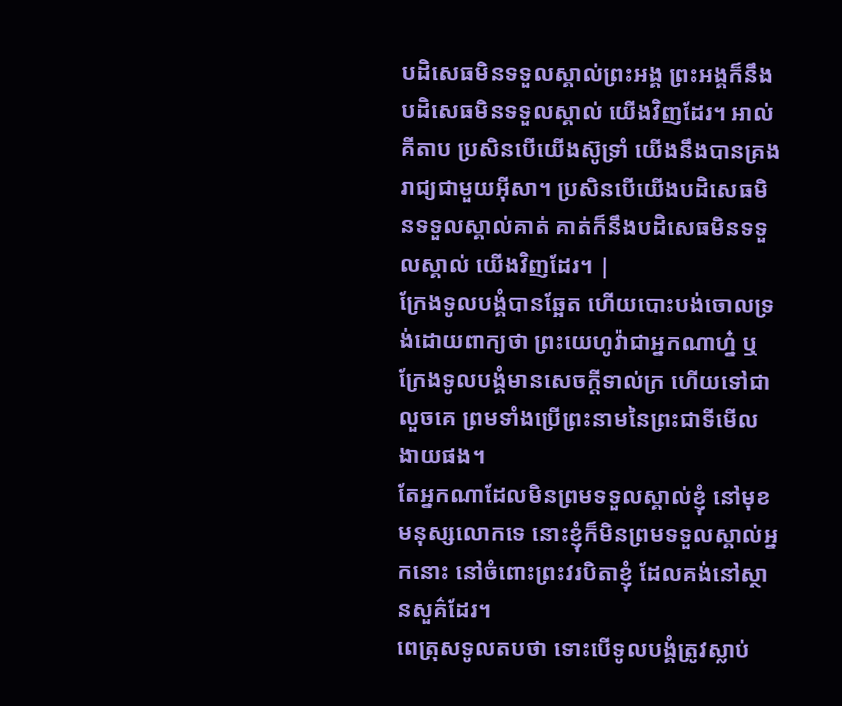បដិសេធមិនទទួលស្គាល់ព្រះអង្គ ព្រះអង្គក៏នឹងបដិសេធមិនទទួលស្គាល់ យើងវិញដែរ។ អាល់គីតាប ប្រសិនបើយើងស៊ូទ្រាំ យើងនឹងបានគ្រងរាជ្យជាមួយអ៊ីសា។ ប្រសិនបើយើងបដិសេធមិនទទួលស្គាល់គាត់ គាត់ក៏នឹងបដិសេធមិនទទួលស្គាល់ យើងវិញដែរ។ |
ក្រែងទូលបង្គំបានឆ្អែត ហើយបោះបង់ចោលទ្រង់ដោយពាក្យថា ព្រះយេហូវ៉ាជាអ្នកណាហ្ន៎ ឬក្រែងទូលបង្គំមានសេចក្ដីទាល់ក្រ ហើយទៅជាលួចគេ ព្រមទាំងប្រើព្រះនាមនៃព្រះជាទីមើលងាយផង។
តែអ្នកណាដែលមិនព្រមទទួលស្គាល់ខ្ញុំ នៅមុខមនុស្សលោកទេ នោះខ្ញុំក៏មិនព្រមទទួលស្គាល់អ្នកនោះ នៅចំពោះព្រះវរបិតាខ្ញុំ ដែលគង់នៅស្ថានសួគ៌ដែរ។
ពេត្រុសទូលតបថា ទោះបើទូលបង្គំត្រូវស្លាប់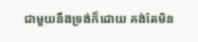ជាមួយនឹងទ្រង់ក៏ដោយ គង់តែមិន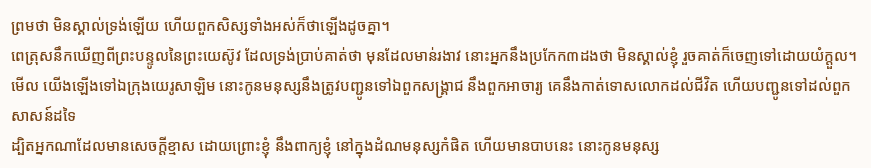ព្រមថា មិនស្គាល់ទ្រង់ឡើយ ហើយពួកសិស្សទាំងអស់ក៏ថាឡើងដូចគ្នា។
ពេត្រុសនឹកឃើញពីព្រះបន្ទូលនៃព្រះយេស៊ូវ ដែលទ្រង់ប្រាប់គាត់ថា មុនដែលមាន់រងាវ នោះអ្នកនឹងប្រកែក៣ដងថា មិនស្គាល់ខ្ញុំ រួចគាត់ក៏ចេញទៅដោយយំក្តួល។
មើល យើងឡើងទៅឯក្រុងយេរូសាឡិម នោះកូនមនុស្សនឹងត្រូវបញ្ជូនទៅឯពួកសង្គ្រាជ នឹងពួកអាចារ្យ គេនឹងកាត់ទោសលោកដល់ជីវិត ហើយបញ្ជូនទៅដល់ពួកសាសន៍ដទៃ
ដ្បិតអ្នកណាដែលមានសេចក្ដីខ្មាស ដោយព្រោះខ្ញុំ នឹងពាក្យខ្ញុំ នៅក្នុងដំណមនុស្សកំផិត ហើយមានបាបនេះ នោះកូនមនុស្ស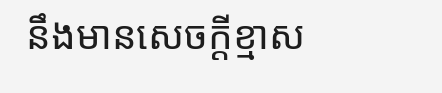នឹងមានសេចក្ដីខ្មាស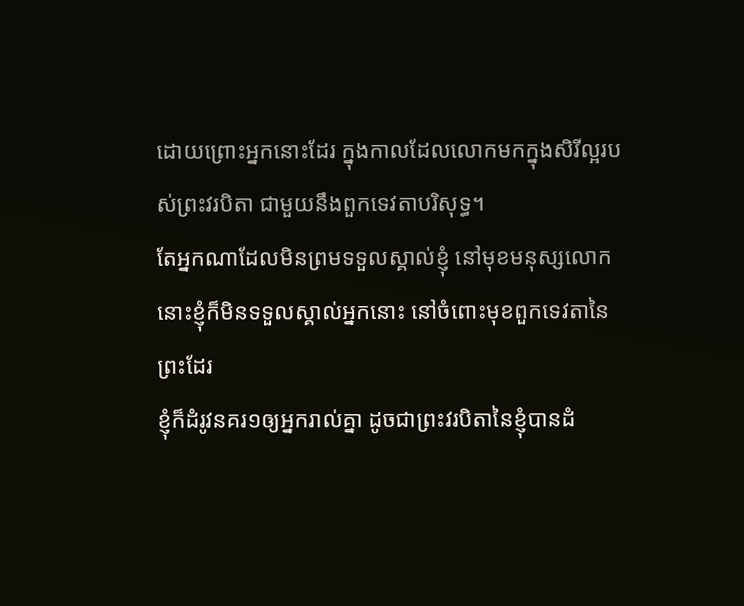ដោយព្រោះអ្នកនោះដែរ ក្នុងកាលដែលលោកមកក្នុងសិរីល្អរបស់ព្រះវរបិតា ជាមួយនឹងពួកទេវតាបរិសុទ្ធ។
តែអ្នកណាដែលមិនព្រមទទួលស្គាល់ខ្ញុំ នៅមុខមនុស្សលោក នោះខ្ញុំក៏មិនទទួលស្គាល់អ្នកនោះ នៅចំពោះមុខពួកទេវតានៃព្រះដែរ
ខ្ញុំក៏ដំរូវនគរ១ឲ្យអ្នករាល់គ្នា ដូចជាព្រះវរបិតានៃខ្ញុំបានដំ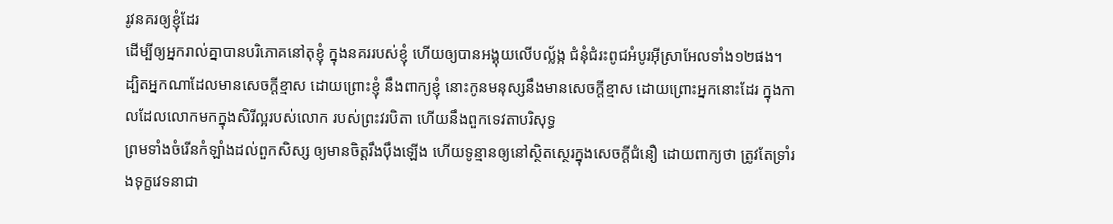រូវនគរឲ្យខ្ញុំដែរ
ដើម្បីឲ្យអ្នករាល់គ្នាបានបរិភោគនៅតុខ្ញុំ ក្នុងនគររបស់ខ្ញុំ ហើយឲ្យបានអង្គុយលើបល្ល័ង្ក ជំនុំជំរះពូជអំបូរអ៊ីស្រាអែលទាំង១២ផង។
ដ្បិតអ្នកណាដែលមានសេចក្ដីខ្មាស ដោយព្រោះខ្ញុំ នឹងពាក្យខ្ញុំ នោះកូនមនុស្សនឹងមានសេចក្ដីខ្មាស ដោយព្រោះអ្នកនោះដែរ ក្នុងកាលដែលលោកមកក្នុងសិរីល្អរបស់លោក របស់ព្រះវរបិតា ហើយនឹងពួកទេវតាបរិសុទ្ធ
ព្រមទាំងចំរើនកំឡាំងដល់ពួកសិស្ស ឲ្យមានចិត្តរឹងប៉ឹងឡើង ហើយទូន្មានឲ្យនៅស្ថិតស្ថេរក្នុងសេចក្ដីជំនឿ ដោយពាក្យថា ត្រូវតែទ្រាំរងទុក្ខវេទនាជា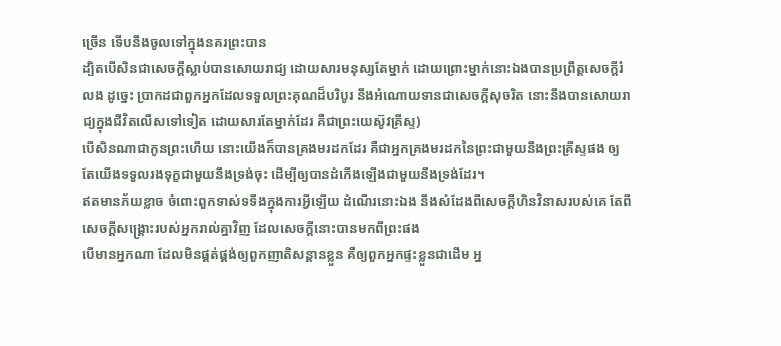ច្រើន ទើបនឹងចូលទៅក្នុងនគរព្រះបាន
ដ្បិតបើសិនជាសេចក្ដីស្លាប់បានសោយរាជ្យ ដោយសារមនុស្សតែម្នាក់ ដោយព្រោះម្នាក់នោះឯងបានប្រព្រឹត្តសេចក្ដីរំលង ដូច្នេះ ប្រាកដជាពួកអ្នកដែលទទួលព្រះគុណដ៏បរិបូរ នឹងអំណោយទានជាសេចក្ដីសុចរិត នោះនឹងបានសោយរាជ្យក្នុងជីវិតលើសទៅទៀត ដោយសារតែម្នាក់ដែរ គឺជាព្រះយេស៊ូវគ្រីស្ទ)
បើសិនណាជាកូនព្រះហើយ នោះយើងក៏បានគ្រងមរដកដែរ គឺជាអ្នកគ្រងមរដកនៃព្រះជាមួយនឹងព្រះគ្រីស្ទផង ឲ្យតែយើងទទួលរងទុក្ខជាមួយនឹងទ្រង់ចុះ ដើម្បីឲ្យបានដំកើងឡើងជាមួយនឹងទ្រង់ដែរ។
ឥតមានភ័យខ្លាច ចំពោះពួកទាស់ទទឹងក្នុងការអ្វីឡើយ ដំណើរនោះឯង នឹងសំដែងពីសេចក្ដីហិនវិនាសរបស់គេ តែពីសេចក្ដីសង្គ្រោះរបស់អ្នករាល់គ្នាវិញ ដែលសេចក្ដីនោះបានមកពីព្រះផង
បើមានអ្នកណា ដែលមិនផ្គត់ផ្គង់ឲ្យពួកញាតិសន្តានខ្លួន គឺឲ្យពួកអ្នកផ្ទះខ្លួនជាដើម អ្ន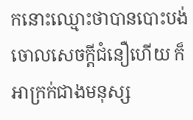កនោះឈ្មោះថាបានបោះបង់ចោលសេចក្ដីជំនឿហើយ ក៏អាក្រក់ជាងមនុស្ស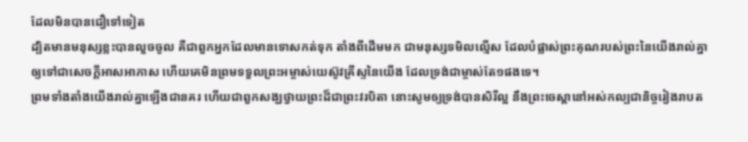ដែលមិនបានជឿទៅទៀត
ដ្បិតមានមនុស្សខ្លះបានលួចចូល គឺជាពួកអ្នកដែលមានទោសកត់ទុក តាំងពីដើមមក ជាមនុស្សទមិលល្មើស ដែលបំផ្លាស់ព្រះគុណរបស់ព្រះនៃយើងរាល់គ្នា ឲ្យទៅជាសេចក្ដីអាសអាភាស ហើយគេមិនព្រមទទួលព្រះអម្ចាស់យេស៊ូវគ្រីស្ទនៃយើង ដែលទ្រង់ជាម្ចាស់តែ១ផងទេ។
ព្រមទាំងតាំងយើងរាល់គ្នាឡើងជានគរ ហើយជាពួកសង្ឃថ្វាយព្រះដ៏ជាព្រះវរបិតា នោះសូមឲ្យទ្រង់បានសិរីល្អ នឹងព្រះចេស្តានៅអស់កល្បជានិច្ចរៀងរាបត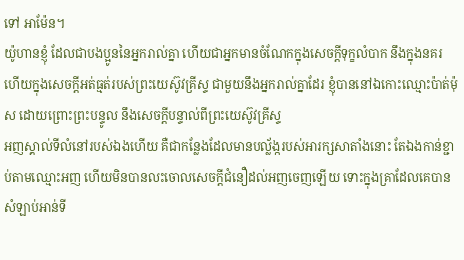ទៅ អាម៉ែន។
យ៉ូហានខ្ញុំ ដែលជាបងប្អូននៃអ្នករាល់គ្នា ហើយជាអ្នកមានចំណែកក្នុងសេចក្ដីទុក្ខលំបាក នឹងក្នុងនគរ ហើយក្នុងសេចក្ដីអត់ធ្មត់របស់ព្រះយេស៊ូវគ្រីស្ទ ជាមួយនឹងអ្នករាល់គ្នាដែរ ខ្ញុំបាននៅឯកោះឈ្មោះប៉ាត់ម៉ុស ដោយព្រោះព្រះបន្ទូល នឹងសេចក្ដីបន្ទាល់ពីព្រះយេស៊ូវគ្រីស្ទ
អញស្គាល់ទីលំនៅរបស់ឯងហើយ គឺជាកន្លែងដែលមានបល្ល័ង្ករបស់អារក្សសាតាំងនោះ តែឯងកាន់ខ្ជាប់តាមឈ្មោះអញ ហើយមិនបានលះចោលសេចក្ដីជំនឿដល់អញចេញឡើយ ទោះក្នុងគ្រាដែលគេបានសំឡាប់អាន់ទី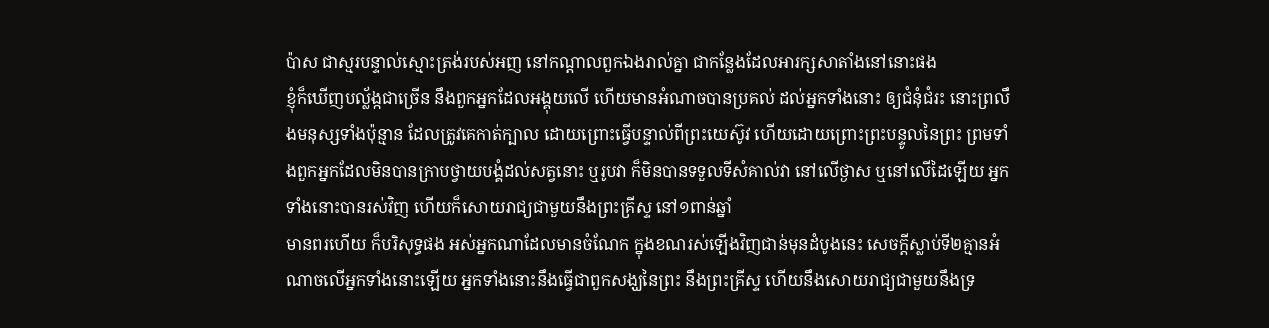ប៉ាស ជាស្មរបន្ទាល់ស្មោះត្រង់របស់អញ នៅកណ្តាលពួកឯងរាល់គ្នា ជាកន្លែងដែលអារក្សសាតាំងនៅនោះផង
ខ្ញុំក៏ឃើញបល្ល័ង្កជាច្រើន នឹងពួកអ្នកដែលអង្គុយលើ ហើយមានអំណាចបានប្រគល់ ដល់អ្នកទាំងនោះ ឲ្យជំនុំជំរះ នោះព្រលឹងមនុស្សទាំងប៉ុន្មាន ដែលត្រូវគេកាត់ក្បាល ដោយព្រោះធ្វើបន្ទាល់ពីព្រះយេស៊ូវ ហើយដោយព្រោះព្រះបន្ទូលនៃព្រះ ព្រមទាំងពួកអ្នកដែលមិនបានក្រាបថ្វាយបង្គំដល់សត្វនោះ ឬរូបវា ក៏មិនបានទទួលទីសំគាល់វា នៅលើថ្ងាស ឬនៅលើដៃឡើយ អ្នកទាំងនោះបានរស់វិញ ហើយក៏សោយរាជ្យជាមួយនឹងព្រះគ្រីស្ទ នៅ១ពាន់ឆ្នាំ
មានពរហើយ ក៏បរិសុទ្ធផង អស់អ្នកណាដែលមានចំណែក ក្នុងខណរស់ឡើងវិញជាន់មុនដំបូងនេះ សេចក្ដីស្លាប់ទី២គ្មានអំណាចលើអ្នកទាំងនោះឡើយ អ្នកទាំងនោះនឹងធ្វើជាពួកសង្ឃនៃព្រះ នឹងព្រះគ្រីស្ទ ហើយនឹងសោយរាជ្យជាមួយនឹងទ្រ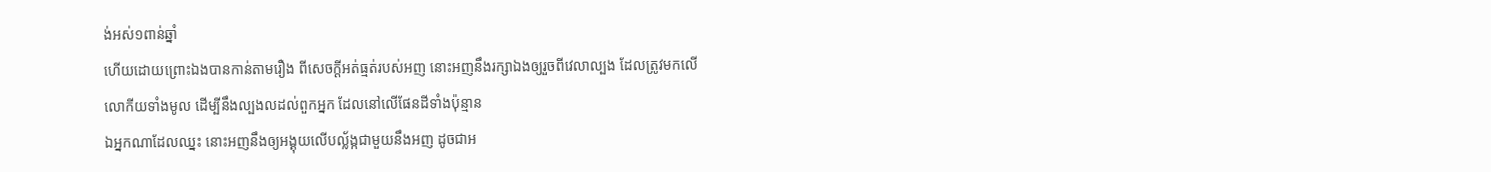ង់អស់១ពាន់ឆ្នាំ
ហើយដោយព្រោះឯងបានកាន់តាមរឿង ពីសេចក្ដីអត់ធ្មត់របស់អញ នោះអញនឹងរក្សាឯងឲ្យរួចពីវេលាល្បង ដែលត្រូវមកលើលោកីយទាំងមូល ដើម្បីនឹងល្បងលដល់ពួកអ្នក ដែលនៅលើផែនដីទាំងប៉ុន្មាន
ឯអ្នកណាដែលឈ្នះ នោះអញនឹងឲ្យអង្គុយលើបល្ល័ង្កជាមួយនឹងអញ ដូចជាអ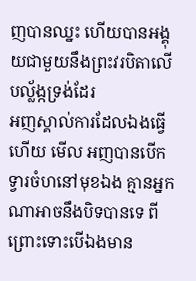ញបានឈ្នះ ហើយបានអង្គុយជាមួយនឹងព្រះវរបិតាលើបល្ល័ង្កទ្រង់ដែរ
អញស្គាល់ការដែលឯងធ្វើហើយ មើល អញបានបើកទ្វារចំហនៅមុខឯង គ្មានអ្នកណាអាចនឹងបិទបានទេ ពីព្រោះទោះបើឯងមាន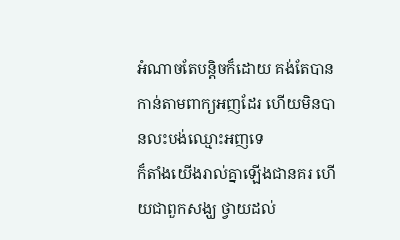អំណាចតែបន្តិចក៏ដោយ គង់តែបានកាន់តាមពាក្យអញដែរ ហើយមិនបានលះបង់ឈ្មោះអញទេ
ក៏តាំងយើងរាល់គ្នាឡើងជានគរ ហើយជាពួកសង្ឃ ថ្វាយដល់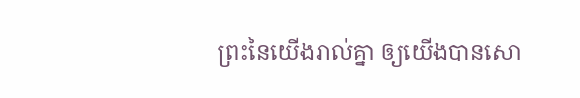ព្រះនៃយើងរាល់គ្នា ឲ្យយើងបានសោ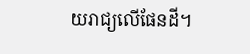យរាជ្យលើផែនដី។